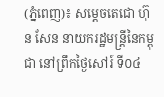(ភ្នំពេញ)៖ សម្តេចតេជោ ហ៊ុន សែន នាយករដ្ឋមន្ត្រីនៃកម្ពុជា នៅព្រឹកថ្ងៃសៅរ៍ ទី០៤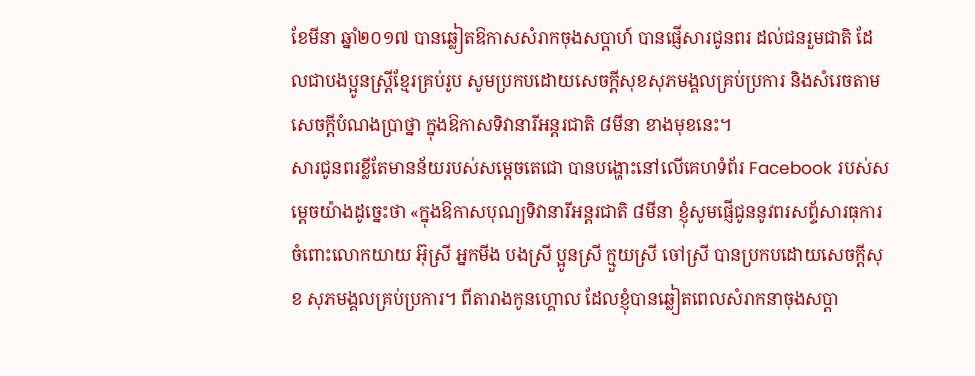ខែមីនា ឆ្នាំ២០១៧ បានឆ្លៀតឱកាសសំរាកចុងសប្តាហ៍ បានផ្ញើសារជូនពរ ដល់ជនរួមជាតិ ដែលជាបងប្អូនស្ត្រីខ្មែរគ្រប់រូប សូមប្រកបដោយសេចក្តីសុខសុភមង្គលគ្រប់ប្រការ និងសំរេចតាមសេចក្តីបំណងប្រាថ្នា ក្នុងឱកាសទិវានារីអន្តរជាតិ ៨មីនា ខាងមុខនេះ។
សារជូនពរខ្លីតែមានន័យរបស់សម្តេចតេជោ បានបង្ហោះនៅលើគេហទំព័រ Facebook របស់សម្តេចយ៉ាងដូច្នេះថា «ក្នុងឱកាសបុណ្យទិវានារីអន្តរជាតិ ៨មីនា ខ្ញុំសូមផ្ញើជូននូវពរសព្ទ័សារធុការ ចំពោះលោកយាយ អ៊ុស្រី អ្នកមីង បងស្រី ប្អូនស្រី ក្មួយស្រី ចៅស្រី បានប្រកបដោយសេចក្តីសុខ សុភមង្គលគ្រប់ប្រការ។ ពីតារាងកូនហ្គោល ដែលខ្ញុំបានឆ្លៀតពេលសំរាកនាចុងសប្តា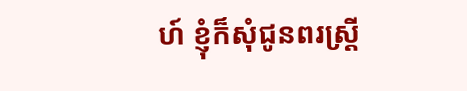ហ៍ ខ្ញុំក៏សុំជូនពរស្រ្តី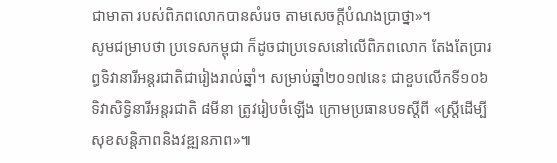ជាមាតា របស់ពិភពលោកបានសំរេច តាមសេចក្តីបំណងប្រាថ្នា»។
សូមជម្រាបថា ប្រទេសកម្ពុជា ក៏ដូចជាប្រទេសនៅលើពិភពលោក តែងតែប្រារព្ធទិវានារីអន្តរជាតិជារៀងរាល់ឆ្នាំ។ សម្រាប់ឆ្នាំ២០១៧នេះ ជាខួបលើកទី១០៦ ទិវាសិទ្ធិនារីអន្តរជាតិ ៨មីនា ត្រូវរៀបចំឡើង ក្រោមប្រធានបទស្តីពី «ស្ត្រីដើម្បីសុខសន្តិភាពនិងវឌ្ឍនភាព»៕